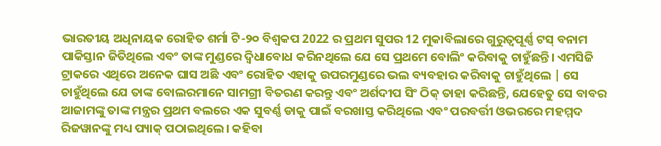ଭାରତୀୟ ଅଧିନାୟକ ରୋହିତ ଶର୍ମା ଟି-୨୦ ବିଶ୍ୱକପ 2022 ର ପ୍ରଥମ ସୁପର 12 ମୁକାବିଲାରେ ଗୁରୁତ୍ୱପୂର୍ଣ୍ଣ ଟସ୍ ବନାମ ପାକିସ୍ତାନ ଜିତିଥିଲେ ଏବଂ ତାଙ୍କ ମୁଣ୍ଡରେ ଦ୍ୱିଧାବୋଧ କରିନଥିଲେ ଯେ ସେ ପ୍ରଥମେ ବୋଲିଂ କରିବାକୁ ଚାହୁଁଛନ୍ତି। ଏମସିଜି ଟ୍ରାକରେ ଏଥିରେ ଅନେକ ଘାସ ଅଛି ଏବଂ ରୋହିତ ଏହାକୁ ଉପରମୁଣ୍ଡରେ ଭଲ ବ୍ୟବହାର କରିବାକୁ ଚାହୁଁଥିଲେ | ସେ ଚାହୁଁଥିଲେ ଯେ ତାଙ୍କ ବୋଲରମାନେ ସାମଗ୍ରୀ ବିତରଣ କରନ୍ତୁ ଏବଂ ଅର୍ଶଦୀପ ସିଂ ଠିକ୍ ତାହା କରିଛନ୍ତି, ଯେହେତୁ ସେ ବାବର ଆଜାମଙ୍କୁ ତାଙ୍କ ମନ୍ତ୍ରର ପ୍ରଥମ ବଲରେ ଏକ ସୁବର୍ଣ୍ଣ ଡାକୁ ପାଇଁ ବରଖାସ୍ତ କରିଥିଲେ ଏବଂ ପରବର୍ତ୍ତୀ ଓଭରରେ ମହମ୍ମଦ ରିଜୱାନଙ୍କୁ ମଧ୍ୟ ପ୍ୟାକ୍ ପଠାଇଥିଲେ। କହିବା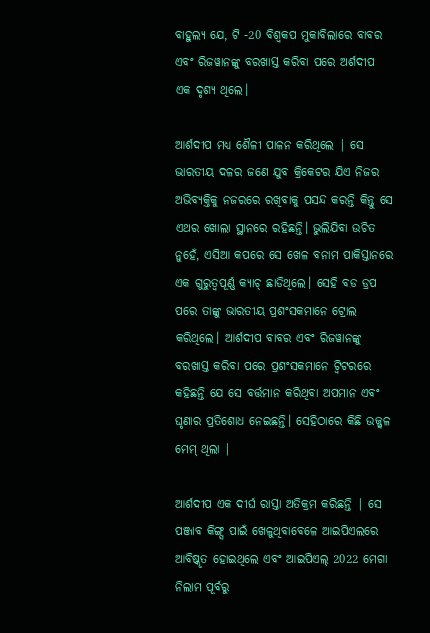ବାହୁଲ୍ୟ ଯେ, ଟି -20 ବିଶ୍ୱକପ ମୁକାବିଲାରେ ବାବର ଏବଂ ରିଜୱାନଙ୍କୁ ବରଖାସ୍ତ କରିବା ପରେ ଅର୍ଶଦୀପ ଏକ ଦୃଶ୍ୟ ଥିଲେ।

ଆର୍ଶଦୀପ ମଧ୍ୟ ଶୈଳୀ ପାଳନ କରିଥିଲେ | ସେ ଭାରତୀୟ ଦଳର ଜଣେ ଯୁବ କ୍ରିକେଟର ଯିଏ ନିଜର ଅଭିବ୍ୟକ୍ତିକୁ ନଜରରେ ରଖିବାକୁ ପସନ୍ଦ କରନ୍ତି କିନ୍ତୁ ସେ ଏଥର ଖୋଲା ସ୍ଥାନରେ ରହିଛନ୍ତି। ଭୁଲିଯିବା ଉଚିତ ନୁହେଁ, ଏସିଆ କପରେ ସେ ଖେଳ ବନାମ ପାକିସ୍ତାନରେ ଏକ ଗୁରୁତ୍ୱପୂର୍ଣ୍ଣ କ୍ୟାଚ୍ ଛାଡିଥିଲେ। ସେହି ବଡ ଡ୍ରପ ପରେ ତାଙ୍କୁ ଭାରତୀୟ ପ୍ରଶଂସକମାନେ ଟ୍ରୋଲ କରିଥିଲେ। ଆର୍ଶଦୀପ ବାବର ଏବଂ ରିଜୱାନଙ୍କୁ ବରଖାସ୍ତ କରିବା ପରେ ପ୍ରଶଂସକମାନେ ଟ୍ୱିଟରରେ କହିଛନ୍ତି ଯେ ସେ ବର୍ତ୍ତମାନ କରିଥିବା ଅପମାନ ଏବଂ ଘୃଣାର ପ୍ରତିଶୋଧ ନେଇଛନ୍ତି। ସେହିଠାରେ କିଛି ଉଜ୍ଜ୍ୱଳ ମେମ୍ ଥିଲା |

ଆର୍ଶଦୀପ ଏକ ଦୀର୍ଘ ରାସ୍ତା ଅତିକ୍ରମ କରିଛନ୍ତି | ସେ ପଞ୍ଜାବ କିଙ୍ଗ୍ସ ପାଇଁ ଖେଳୁଥିବାବେଳେ ଆଇପିଏଲରେ ଆବିଷ୍କୃତ ହୋଇଥିଲେ ଏବଂ ଆଇପିଏଲ୍ 2022 ମେଗା ନିଲାମ ପୂର୍ବରୁ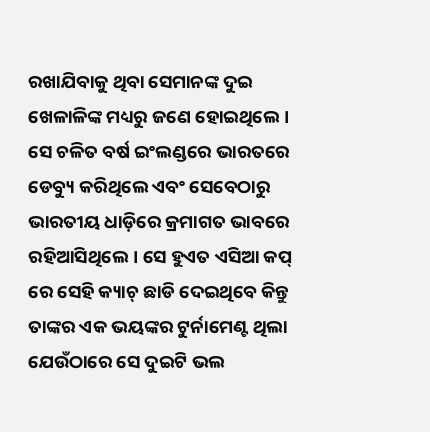ରଖାଯିବାକୁ ଥିବା ସେମାନଙ୍କ ଦୁଇ ଖେଳାଳିଙ୍କ ମଧ୍ୟରୁ ଜଣେ ହୋଇଥିଲେ। ସେ ଚଳିତ ବର୍ଷ ଇଂଲଣ୍ଡରେ ଭାରତରେ ଡେବ୍ୟୁ କରିଥିଲେ ଏବଂ ସେବେଠାରୁ ଭାରତୀୟ ଧାଡ଼ିରେ କ୍ରମାଗତ ଭାବରେ ରହିଆସିଥିଲେ। ସେ ହୁଏତ ଏସିଆ କପ୍ ରେ ସେହି କ୍ୟାଚ୍ ଛାଡି ଦେଇଥିବେ କିନ୍ତୁ ତାଙ୍କର ଏକ ଭୟଙ୍କର ଟୁର୍ନାମେଣ୍ଟ ଥିଲା ଯେଉଁଠାରେ ସେ ଦୁଇଟି ଭଲ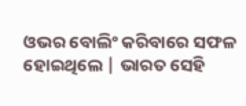ଓଭର ବୋଲିଂ କରିବାରେ ସଫଳ ହୋଇଥିଲେ | ଭାରତ ସେହି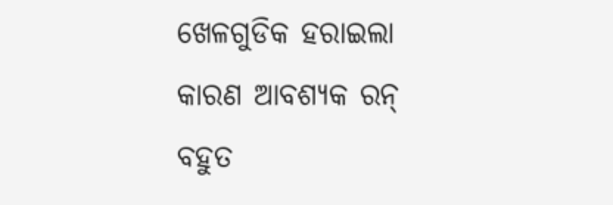ଖେଳଗୁଡିକ ହରାଇଲା କାରଣ ଆବଶ୍ୟକ ରନ୍ ବହୁତ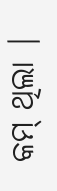କମ୍ ଥିଲା |